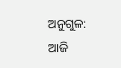ଅନୁଗୁଳ: ଆଜି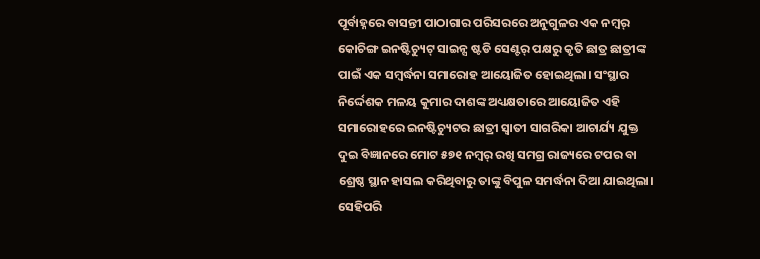ପୂର୍ବାହ୍ନରେ ବାସନ୍ତୀ ପାଠାଗାର ପରିସରରେ ଅନୁଗୁଳର ଏକ ନମ୍ୱର୍ କୋଚିଙ୍ଗ ଇନଷ୍ଟିଚ୍ୟୁଟ୍ ସାଇନ୍ସ ଷ୍ଟଡି ସେଣ୍ଟର୍ ପକ୍ଷରୁ କୃତି ଛାତ୍ର ଛାତ୍ରୀଙ୍କ ପାଇଁ ଏକ ସମ୍ବର୍ଦ୍ଧନା ସମାରୋହ ଆୟୋଜିତ ହୋଇଥିଲା। ସଂସ୍ଥାର ନିର୍ଦ୍ଦେଶକ ମଳୟ କୁମାର ଦାଶଙ୍କ ଅଧ୍ୟକ୍ଷତାରେ ଆୟୋଜିତ ଏହି ସମାରୋହରେ ଇନଷ୍ଟିଚ୍ୟୁଟର ଛାତ୍ରୀ ସ୍ଵାତୀ ସାଗରିକା ଆଚାର୍ଯ୍ୟ ଯୁକ୍ତ ଦୁଇ ବିଜ୍ଞାନରେ ମୋଟ ୫୭୧ ନମ୍ୱର୍ ରଖି ସମଗ୍ର ରାଜ୍ୟରେ ଟପର ବା ଶ୍ରେଷ୍ଠ ସ୍ଥାନ ହାସଲ କରିଥିବାରୁ ତାଙ୍କୁ ବିପୁଳ ସମର୍ଦ୍ଧନା ଦିଆ ଯାଇଥିଲା। ସେହିପରି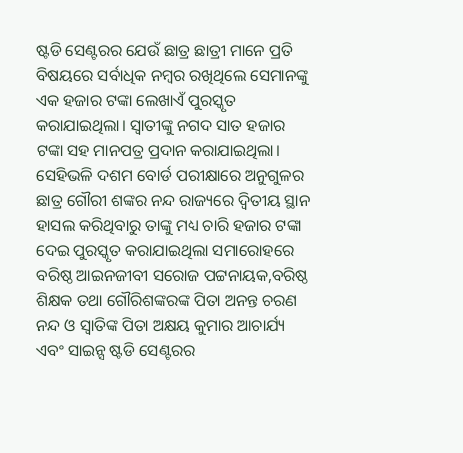ଷ୍ଟଡି ସେଣ୍ଟରର ଯେଉଁ ଛାତ୍ର ଛାତ୍ରୀ ମାନେ ପ୍ରତି ବିଷୟରେ ସର୍ବାଧିକ ନମ୍ୱର ରଖିଥିଲେ ସେମାନଙ୍କୁ ଏକ ହଜାର ଟଙ୍କା ଲେଖାଏଁ ପୁରସ୍କୃତ କରାଯାଇଥିଲା। ସ୍ଵାତୀଙ୍କୁ ନଗଦ ସାତ ହଜାର ଟଙ୍କା ସହ ମାନପତ୍ର ପ୍ରଦାନ କରାଯାଇଥିଲା।
ସେହିଭଳି ଦଶମ ବୋର୍ଡ ପରୀକ୍ଷାରେ ଅନୁଗୁଳର ଛାତ୍ର ଗୌରୀ ଶଙ୍କର ନନ୍ଦ ରାଜ୍ୟରେ ଦ୍ବିତୀୟ ସ୍ଥାନ ହାସଲ କରିଥିବାରୁ ତାଙ୍କୁ ମଧ୍ୟ ଚାରି ହଜାର ଟଙ୍କା ଦେଇ ପୁରସ୍କୃତ କରାଯାଇଥିଲା ସମାରୋହରେ ବରିଷ୍ଠ ଆଇନଜୀବୀ ସରୋଜ ପଟ୍ଟନାୟକ,ବରିଷ୍ଠ ଶିକ୍ଷକ ତଥା ଗୌରିଶଙ୍କରଙ୍କ ପିତା ଅନନ୍ତ ଚରଣ ନନ୍ଦ ଓ ସ୍ୱାତିଙ୍କ ପିତା ଅକ୍ଷୟ କୁମାର ଆଚାର୍ଯ୍ୟ ଏବଂ ସାଇନ୍ସ ଷ୍ଟଡି ସେଣ୍ଟରର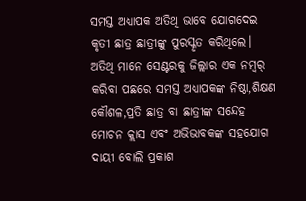ସମସ୍ତ ଅଧ୍ୟାପକ ଅତିଥି ଭାବେ ଯୋଗଦେଇ କୃତୀ ଛାତ୍ର ଛାତ୍ରୀଙ୍କୁ ପୁରସ୍କୃତ କରିଥିଲେ। ଅତିଥି ମାନେ ସେଣ୍ଟରକୁ ଜିଲ୍ଲାର ଏକ ନମ୍ୱର୍ କରିବା ପଛରେ ସମସ୍ତ ଅଧ୍ୟାପକଙ୍କ ନିଷ୍ଠା,ଶିକ୍ଷଣ କୌଶଳ,ପ୍ରତି ଛାତ୍ର ବା ଛାତ୍ରୀଙ୍କ ସନ୍ଦେହ ମୋଚନ କ୍ଲାସ ଏବଂ ଅଭିଭାବକଙ୍କ ସହଯୋଗ ଦାୟୀ ବୋଲି ପ୍ରକାଶ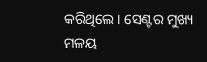କରିଥିଲେ। ସେଣ୍ଟର ମୁଖ୍ୟ ମଳୟ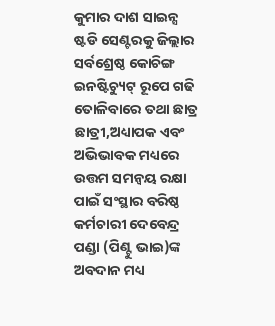କୁମାର ଦାଶ ସାଇନ୍ସ ଷ୍ଟଡି ସେଣ୍ଟରକୁ ଜିଲ୍ଲାର ସର୍ବଶ୍ରେଷ୍ଠ କୋଚିଙ୍ଗ ଇନଷ୍ଟିଚ୍ୟୁଟ୍ ରୂପେ ଗଢି ତୋଳିବାରେ ତଥା ଛାତ୍ର ଛାତ୍ରୀ,ଅଧ୍ୟାପକ ଏବଂ ଅଭିଭାବକ ମଧ୍ୟରେ ଉତ୍ତମ ସମନ୍ୱୟ ରକ୍ଷା ପାଇଁ ସଂସ୍ଥାର ବରିଷ୍ଠ କର୍ମଚାରୀ ଦେବେନ୍ଦ୍ର ପଣ୍ଡା (ପିଣ୍ଟୁ ଭାଇ)ଙ୍କ ଅବଦାନ ମଧ୍ୟ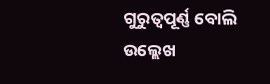ଗୁରୁତ୍ୱପୂର୍ଣ୍ଣ ବୋଲି ଉଲ୍ଲେଖ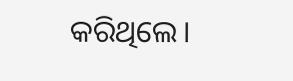କରିଥିଲେ।